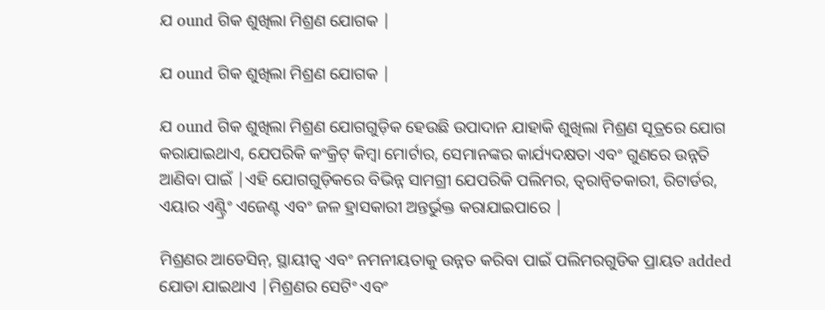ଯ ound ଗିକ ଶୁଖିଲା ମିଶ୍ରଣ ଯୋଗକ |

ଯ ound ଗିକ ଶୁଖିଲା ମିଶ୍ରଣ ଯୋଗକ |

ଯ ound ଗିକ ଶୁଖିଲା ମିଶ୍ରଣ ଯୋଗଗୁଡ଼ିକ ହେଉଛି ଉପାଦାନ ଯାହାକି ଶୁଖିଲା ମିଶ୍ରଣ ସୂତ୍ରରେ ଯୋଗ କରାଯାଇଥାଏ, ଯେପରିକି କଂକ୍ରିଟ୍ କିମ୍ବା ମୋର୍ଟାର, ସେମାନଙ୍କର କାର୍ଯ୍ୟଦକ୍ଷତା ଏବଂ ଗୁଣରେ ଉନ୍ନତି ଆଣିବା ପାଇଁ |ଏହି ଯୋଗଗୁଡ଼ିକରେ ବିଭିନ୍ନ ସାମଗ୍ରୀ ଯେପରିକି ପଲିମର, ତ୍ୱରାନ୍ୱିତକାରୀ, ରିଟାର୍ଡର, ଏୟାର ଏଣ୍ଟ୍ରିଂ ଏଜେଣ୍ଟ ଏବଂ ଜଳ ହ୍ରାସକାରୀ ଅନ୍ତର୍ଭୁକ୍ତ କରାଯାଇପାରେ |

ମିଶ୍ରଣର ଆଡେସିନ୍, ସ୍ଥାୟୀତ୍ୱ ଏବଂ ନମନୀୟତାକୁ ଉନ୍ନତ କରିବା ପାଇଁ ପଲିମରଗୁଡିକ ପ୍ରାୟତ added ଯୋଡା ଯାଇଥାଏ |ମିଶ୍ରଣର ସେଟିଂ ଏବଂ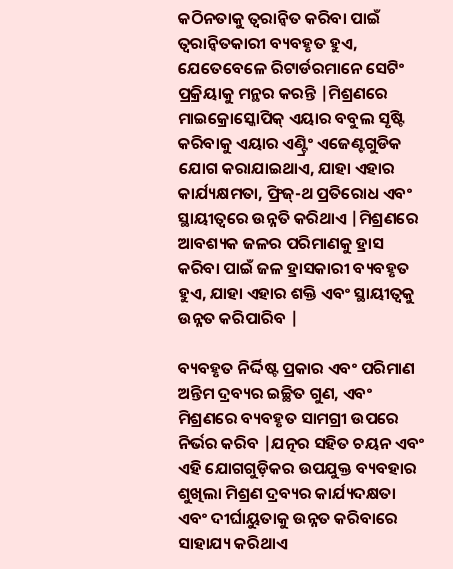କଠିନତାକୁ ତ୍ୱରାନ୍ୱିତ କରିବା ପାଇଁ ତ୍ୱରାନ୍ୱିତକାରୀ ବ୍ୟବହୃତ ହୁଏ, ଯେତେବେଳେ ରିଟାର୍ଡରମାନେ ସେଟିଂ ପ୍ରକ୍ରିୟାକୁ ମନ୍ଥର କରନ୍ତି |ମିଶ୍ରଣରେ ମାଇକ୍ରୋସ୍କୋପିକ୍ ଏୟାର ବବୁଲ ସୃଷ୍ଟି କରିବାକୁ ଏୟାର ଏଣ୍ଟ୍ରିଂ ଏଜେଣ୍ଟଗୁଡିକ ଯୋଗ କରାଯାଇଥାଏ, ଯାହା ଏହାର କାର୍ଯ୍ୟକ୍ଷମତା, ଫ୍ରିଜ୍-ଥ ପ୍ରତିରୋଧ ଏବଂ ସ୍ଥାୟୀତ୍ୱରେ ଉନ୍ନତି କରିଥାଏ |ମିଶ୍ରଣରେ ଆବଶ୍ୟକ ଜଳର ପରିମାଣକୁ ହ୍ରାସ କରିବା ପାଇଁ ଜଳ ହ୍ରାସକାରୀ ବ୍ୟବହୃତ ହୁଏ, ଯାହା ଏହାର ଶକ୍ତି ଏବଂ ସ୍ଥାୟୀତ୍ୱକୁ ଉନ୍ନତ କରିପାରିବ |

ବ୍ୟବହୃତ ନିର୍ଦ୍ଦିଷ୍ଟ ପ୍ରକାର ଏବଂ ପରିମାଣ ଅନ୍ତିମ ଦ୍ରବ୍ୟର ଇଚ୍ଛିତ ଗୁଣ, ଏବଂ ମିଶ୍ରଣରେ ବ୍ୟବହୃତ ସାମଗ୍ରୀ ଉପରେ ନିର୍ଭର କରିବ |ଯତ୍ନର ସହିତ ଚୟନ ଏବଂ ଏହି ଯୋଗଗୁଡ଼ିକର ଉପଯୁକ୍ତ ବ୍ୟବହାର ଶୁଖିଲା ମିଶ୍ରଣ ଦ୍ରବ୍ୟର କାର୍ଯ୍ୟଦକ୍ଷତା ଏବଂ ଦୀର୍ଘାୟୁତାକୁ ଉନ୍ନତ କରିବାରେ ସାହାଯ୍ୟ କରିଥାଏ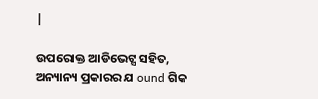|

ଉପରୋକ୍ତ ଆଡିଭେଟ୍ସ ସହିତ, ଅନ୍ୟାନ୍ୟ ପ୍ରକାରର ଯ ound ଗିକ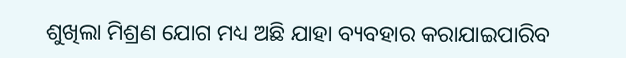ଶୁଖିଲା ମିଶ୍ରଣ ଯୋଗ ମଧ୍ୟ ଅଛି ଯାହା ବ୍ୟବହାର କରାଯାଇପାରିବ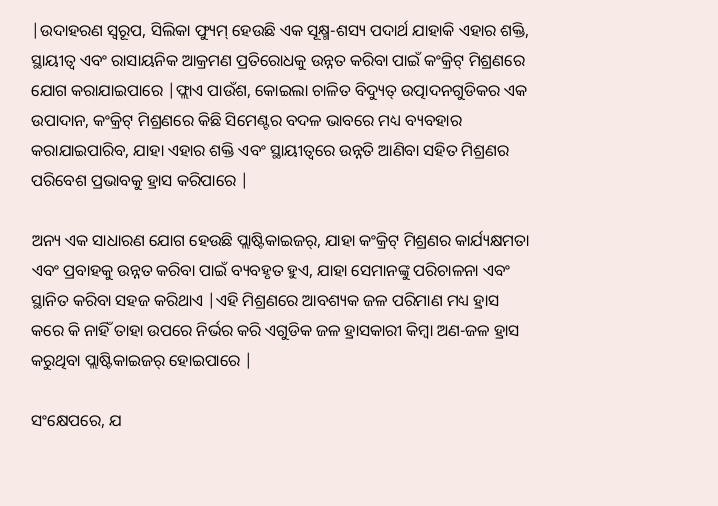|ଉଦାହରଣ ସ୍ୱରୂପ, ସିଲିକା ଫ୍ୟୁମ୍ ହେଉଛି ଏକ ସୂକ୍ଷ୍ମ-ଶସ୍ୟ ପଦାର୍ଥ ଯାହାକି ଏହାର ଶକ୍ତି, ସ୍ଥାୟୀତ୍ୱ ଏବଂ ରାସାୟନିକ ଆକ୍ରମଣ ପ୍ରତିରୋଧକୁ ଉନ୍ନତ କରିବା ପାଇଁ କଂକ୍ରିଟ୍ ମିଶ୍ରଣରେ ଯୋଗ କରାଯାଇପାରେ |ଫ୍ଲାଏ ପାଉଁଶ, କୋଇଲା ଚାଳିତ ବିଦ୍ୟୁତ୍ ଉତ୍ପାଦନଗୁଡିକର ଏକ ଉପାଦାନ, କଂକ୍ରିଟ୍ ମିଶ୍ରଣରେ କିଛି ସିମେଣ୍ଟର ବଦଳ ଭାବରେ ମଧ୍ୟ ବ୍ୟବହାର କରାଯାଇପାରିବ, ଯାହା ଏହାର ଶକ୍ତି ଏବଂ ସ୍ଥାୟୀତ୍ୱରେ ଉନ୍ନତି ଆଣିବା ସହିତ ମିଶ୍ରଣର ପରିବେଶ ପ୍ରଭାବକୁ ହ୍ରାସ କରିପାରେ |

ଅନ୍ୟ ଏକ ସାଧାରଣ ଯୋଗ ହେଉଛି ପ୍ଲାଷ୍ଟିକାଇଜର୍, ଯାହା କଂକ୍ରିଟ୍ ମିଶ୍ରଣର କାର୍ଯ୍ୟକ୍ଷମତା ଏବଂ ପ୍ରବାହକୁ ଉନ୍ନତ କରିବା ପାଇଁ ବ୍ୟବହୃତ ହୁଏ, ଯାହା ସେମାନଙ୍କୁ ପରିଚାଳନା ଏବଂ ସ୍ଥାନିତ କରିବା ସହଜ କରିଥାଏ |ଏହି ମିଶ୍ରଣରେ ଆବଶ୍ୟକ ଜଳ ପରିମାଣ ମଧ୍ୟ ହ୍ରାସ କରେ କି ନାହିଁ ତାହା ଉପରେ ନିର୍ଭର କରି ଏଗୁଡିକ ଜଳ ହ୍ରାସକାରୀ କିମ୍ବା ଅଣ-ଜଳ ହ୍ରାସ କରୁଥିବା ପ୍ଲାଷ୍ଟିକାଇଜର୍ ହୋଇପାରେ |

ସଂକ୍ଷେପରେ, ଯ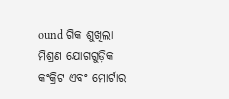ound ଗିକ ଶୁଖିଲା ମିଶ୍ରଣ ଯୋଗଗୁଡ଼ିକ କଂକ୍ରିଟ ଏବଂ ମୋର୍ଟାର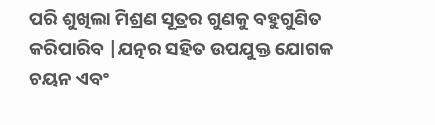ପରି ଶୁଖିଲା ମିଶ୍ରଣ ସୂତ୍ରର ଗୁଣକୁ ବହୁଗୁଣିତ କରିପାରିବ |ଯତ୍ନର ସହିତ ଉପଯୁକ୍ତ ଯୋଗକ ଚୟନ ଏବଂ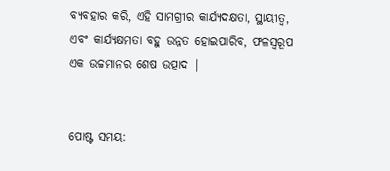ବ୍ୟବହାର କରି, ଏହି ସାମଗ୍ରୀର କାର୍ଯ୍ୟଦକ୍ଷତା, ସ୍ଥାୟୀତ୍ୱ, ଏବଂ କାର୍ଯ୍ୟକ୍ଷମତା ବହୁ ଉନ୍ନତ ହୋଇପାରିବ, ଫଳସ୍ୱରୂପ ଏକ ଉଚ୍ଚମାନର ଶେଷ ଉତ୍ପାଦ |


ପୋଷ୍ଟ ସମୟ: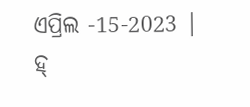ଏପ୍ରିଲ -15-2023 |
ହ୍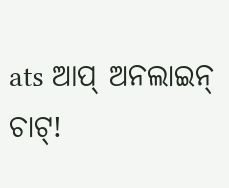ats ଆପ୍ ଅନଲାଇନ୍ ଚାଟ୍!